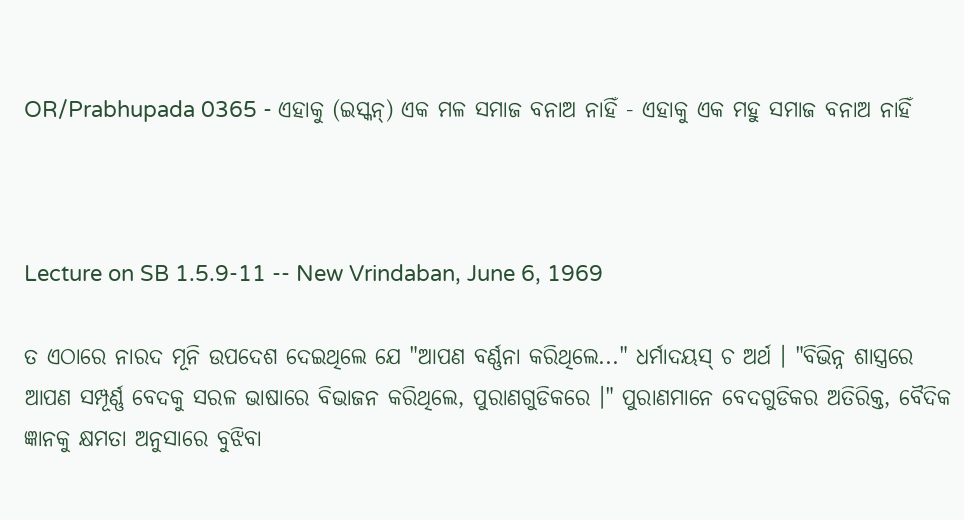OR/Prabhupada 0365 - ଏହାକୁ (ଇସ୍କନ୍) ଏକ ମଳ ସମାଜ ବନାଅ ନାହିଁ - ଏହାକୁ ଏକ ମହୁ ସମାଜ ବନାଅ ନାହିଁ



Lecture on SB 1.5.9-11 -- New Vrindaban, June 6, 1969

ତ ଏଠାରେ ନାରଦ ମୂନି ଉପଦେଶ ଦେଇଥିଲେ ଯେ "ଆପଣ ବର୍ଣ୍ଣନା କରିଥିଲେ..." ଧର୍ମାଦୟସ୍ ଚ ଅର୍ଥ । "ବିଭିନ୍ନ ଶାସ୍ତ୍ରରେ ଆପଣ ସମ୍ପୂର୍ଣ୍ଣ ବେଦକୁ ସରଳ ଭାଷାରେ ବିଭାଜନ କରିଥିଲେ, ପୁରାଣଗୁଡିକରେ ।" ପୁରାଣମାନେ ବେଦଗୁଡିକର ଅତିରିକ୍ତ, ବୈଦିକ ଜ୍ଞାନକୁ କ୍ଷମତା ଅନୁସାରେ ବୁଝିବା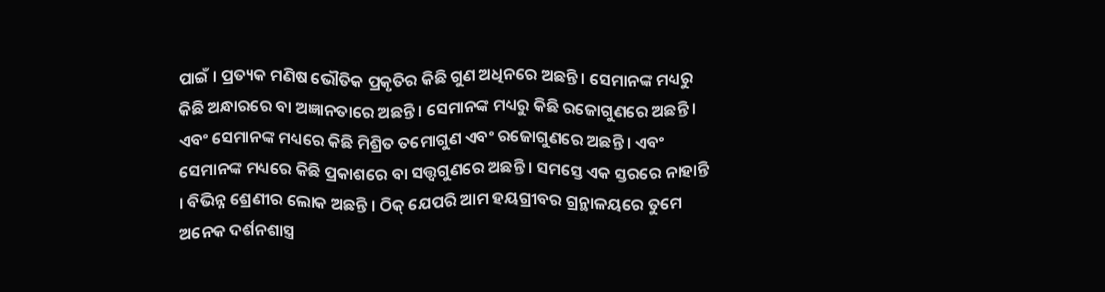ପାଇଁ । ପ୍ରତ୍ୟକ ମଣିଷ ଭୌତିକ ପ୍ରକୃତିର କିଛି ଗୁଣ ଅଧିନରେ ଅଛନ୍ତି । ସେମାନଙ୍କ ମଧ୍ୟରୁ କିଛି ଅନ୍ଧାରରେ ବା ଅଜ୍ଞାନତାରେ ଅଛନ୍ତି । ସେମାନଙ୍କ ମଧ୍ୟରୁ କିଛି ରଜୋଗୁଣରେ ଅଛନ୍ତି । ଏବଂ ସେମାନଙ୍କ ମଧ୍ୟରେ କିଛି ମିଶ୍ରିତ ତମୋଗୁଣ ଏବଂ ରଜୋଗୁଣରେ ଅଛନ୍ତି । ଏବଂ ସେମାନଙ୍କ ମଧ୍ୟରେ କିଛି ପ୍ରକାଶରେ ବା ସତ୍ତ୍ଵଗୁଣରେ ଅଛନ୍ତି । ସମସ୍ତେ ଏକ ସ୍ତରରେ ନାହାନ୍ତି । ବିଭିନ୍ନ ଶ୍ରେଣୀର ଲୋକ ଅଛନ୍ତି । ଠିକ୍ ଯେପରି ଆମ ହୟଗ୍ରୀବର ଗ୍ରନ୍ଥାଳୟରେ ତୁମେ ଅନେକ ଦର୍ଶନଶାସ୍ତ୍ର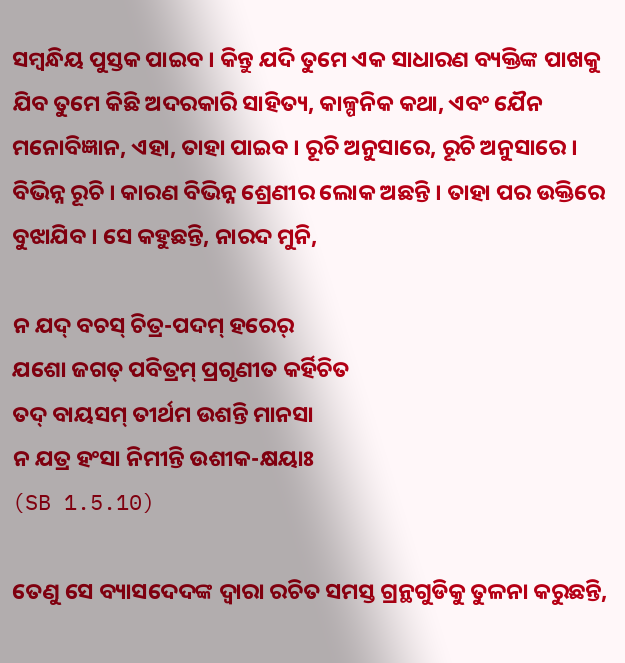ସମ୍ଵନ୍ଧିୟ ପୁସ୍ତକ ପାଇବ । କିନ୍ତୁ ଯଦି ତୁମେ ଏକ ସାଧାରଣ ବ୍ୟକ୍ତିଙ୍କ ପାଖକୁ ଯିବ ତୁମେ କିଛି ଅଦରକାରି ସାହିତ୍ୟ, କାଳ୍ପନିକ କଥା, ଏବଂ ଯୈନ ମନୋବିଜ୍ଞାନ, ଏହା, ତାହା ପାଇବ । ରୂଚି ଅନୁସାରେ, ରୂଚି ଅନୁସାରେ । ବିଭିନ୍ନ ରୂଚି । କାରଣ ବିଭିନ୍ନ ଶ୍ରେଣୀର ଲୋକ ଅଛନ୍ତି । ତାହା ପର ଉକ୍ତିରେ ବୁଝାଯିବ । ସେ କହୁଛନ୍ତି, ନାରଦ ମୁନି,

ନ ଯଦ୍ ବଚସ୍ ଚିତ୍ର-ପଦମ୍ ହରେର୍
ଯଶୋ ଜଗତ୍ ପବିତ୍ରମ୍ ପ୍ରଗୃଣୀତ କର୍ହିଚିତ
ତଦ୍ ବାୟସମ୍ ତୀର୍ଥମ ଉଶନ୍ତି ମାନସା
ନ ଯତ୍ର ହଂସା ନିମୀନ୍ତି ଉଶୀକ-କ୍ଷୟାଃ
(SB 1.5.10)

ତେଣୁ ସେ ବ୍ୟାସଦେଦଙ୍କ ଦ୍ଵାରା ରଚିତ ସମସ୍ତ ଗ୍ରନ୍ଥଗୁଡିକୁ ତୁଳନା କରୁଛନ୍ତି,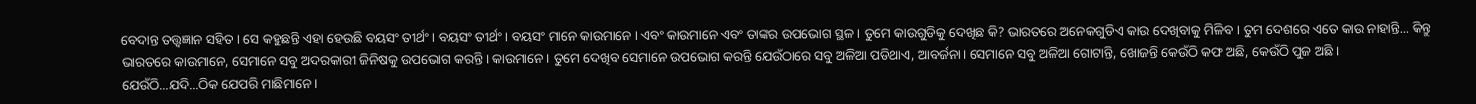ବେଦାନ୍ତ ତତ୍ତ୍ଵଜ୍ଞାନ ସହିତ । ସେ କହୁଛନ୍ତି ଏହା ହେଉଛି ବୟସଂ ତୀର୍ଥଂ । ବୟସଂ ତୀର୍ଥଂ । ବୟସଂ ମାନେ କାଉମାନେ । ଏବଂ କାଉମାନେ ଏବଂ ତାଙ୍କର ଉପଭୋଗ ସ୍ଥଳ । ତୁମେ କାଉଗୁଡିକୁ ଦେଖିଛ କି? ଭାରତରେ ଅନେକଗୁଡିଏ କାଉ ଦେଖିବାକୁ ମିଳିବ । ତୁମ ଦେଶରେ ଏତେ କାଉ ନାହାନ୍ତି... କିନ୍ତୁ ଭାରତରେ କାଉମାନେ, ସେମାନେ ସବୁ ଅଦରକାରୀ ଜିନିଷକୁ ଉପଭୋଗ କରନ୍ତି । କାଉମାନେ । ତୁମେ ଦେଖିବ ସେମାନେ ଉପଭୋଗ କରନ୍ତି ଯେଉଁଠାରେ ସବୁ ଅଳିଆ ପଡିଥାଏ, ଆବର୍ଜନା। ସେମାନେ ସବୁ ଅଳିଆ ଗୋଟାନ୍ତି, ଖୋଜନ୍ତି କେଉଁଠି କଫ ଅଛି, କେଉଁଠି ପୁଜ ଅଛି । ଯେଉଁଠି...ଯଦି...ଠିକ ଯେପରି ମାଛିମାନେ ।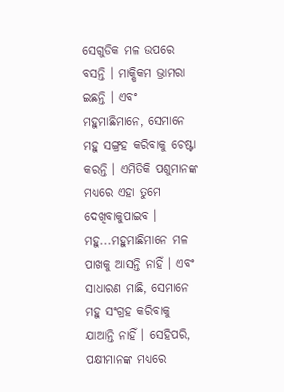ସେଗୁଡିକ ମଳ ଉପରେ ବସନ୍ତି । ମାକ୍ଷିକମ ଭ୍ରାମରା ଇଛନ୍ତି । ଏବଂ ମହୁମାଛିମାନେ, ସେମାନେ ମହୁ ସଙ୍ଗ୍ରହ କରିବାକୁ ଚେଷ୍ଟା କରନ୍ତି । ଏମିତିକି ପଶୁମାନଙ୍କ ମଧ୍ୟରେ ଏହା ତୁମେ ଦେଖିବାକୁପାଇବ । ମହୁ...ମହୁମାଛିମାନେ ମଳ ପାଖକୁ ଆସନ୍ତି ନାହିଁ । ଏବଂ ସାଧାରଣ ମାଛି, ସେମାନେ ମହୁ ସଂଗ୍ରହ କରିବାକୁ ଯାଆନ୍ତି ନାହିଁ । ସେହିପରି, ପକ୍ଷୀମାନଙ୍କ ମଧ୍ୟରେ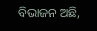ବିଭାଜନ ଅଛି,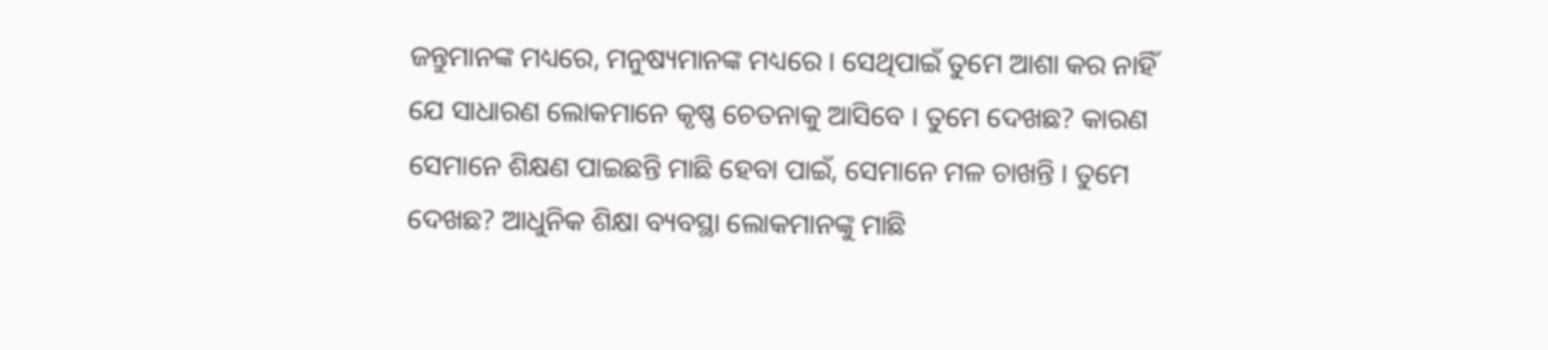ଜନ୍ତୁମାନଙ୍କ ମଧ୍ୟରେ, ମନୁଷ୍ୟମାନଙ୍କ ମଧ୍ୟରେ । ସେଥିପାଇଁ ତୁମେ ଆଶା କର ନାହିଁ ଯେ ସାଧାରଣ ଲୋକମାନେ କୃଷ୍ଣ ଚେତନାକୁ ଆସିବେ । ତୁମେ ଦେଖଛ? କାରଣ ସେମାନେ ଶିକ୍ଷଣ ପାଇଛନ୍ତି ମାଛି ହେବା ପାଇଁ, ସେମାନେ ମଳ ଚାଖନ୍ତି । ତୁମେ ଦେଖଛ? ଆଧୁନିକ ଶିକ୍ଷା ବ୍ୟବସ୍ଥା ଲୋକମାନଙ୍କୁ ମାଛି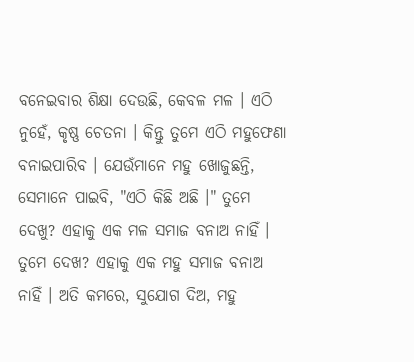ବନେଇବାର ଶିକ୍ଷା ଦେଉଛି, କେବଳ ମଳ । ଏଠି ନୁହେଁ, କୃଷ୍ଣ ଚେତନା । କିନ୍ତୁ ତୁମେ ଏଠି ମହୁଫେଣା ବନାଇପାରିବ । ଯେଉଁମାନେ ମହୁ ଖୋଜୁଛନ୍ତି, ସେମାନେ ପାଇବି, "ଏଠି କିଛି ଅଛି ।" ତୁମେ ଦେଖୁ? ଏହାକୁ ଏକ ମଳ ସମାଜ ବନାଅ ନାହିଁ । ତୁମେ ଦେଖ? ଏହାକୁ ଏକ ମହୁ ସମାଜ ବନାଅ ନାହିଁ । ଅତି କମରେ, ସୁଯୋଗ ଦିଅ, ମହୁ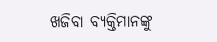ଖଜିବା ବ୍ୟକ୍ତିମାନଙ୍କୁ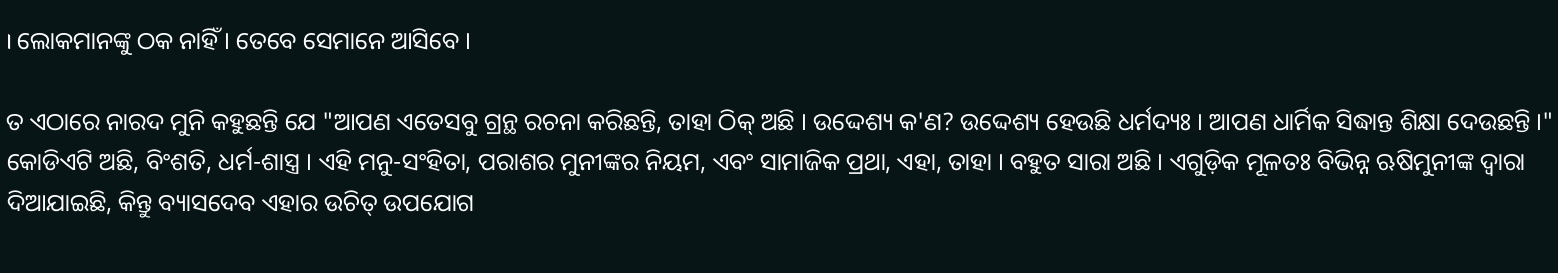। ଲୋକମାନଙ୍କୁ ଠକ ନାହିଁ । ତେବେ ସେମାନେ ଆସିବେ ।

ତ ଏଠାରେ ନାରଦ ମୁନି କହୁଛନ୍ତି ଯେ "ଆପଣ ଏତେସବୁ ଗ୍ରନ୍ଥ ରଚନା କରିଛନ୍ତି, ତାହା ଠିକ୍ ଅଛି । ଉଦ୍ଦେଶ୍ୟ କ'ଣ? ଉଦ୍ଦେଶ୍ୟ ହେଉଛି ଧର୍ମଦ୍ୟଃ । ଆପଣ ଧାର୍ମିକ ସିଦ୍ଧାନ୍ତ ଶିକ୍ଷା ଦେଉଛନ୍ତି ।" କୋଡିଏଟି ଅଛି, ବିଂଶତି, ଧର୍ମ-ଶାସ୍ତ୍ର । ଏହି ମନୁ-ସଂହିତା, ପରାଶର ମୁନୀଙ୍କର ନିୟମ, ଏବଂ ସାମାଜିକ ପ୍ରଥା, ଏହା, ତାହା । ବହୁତ ସାରା ଅଛି । ଏଗୁଡ଼ିକ ମୂଳତଃ ବିଭିନ୍ନ ଋଷିମୁନୀଙ୍କ ଦ୍ଵାରା ଦିଆଯାଇଛି, କିନ୍ତୁ ବ୍ୟାସଦେବ ଏହାର ଉଚିତ୍ ଉପଯୋଗ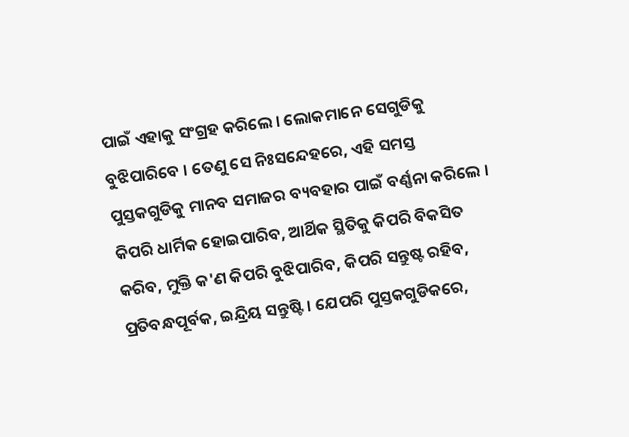ପାଇଁ ଏହାକୁ ସଂଗ୍ରହ କରିଲେ । ଲୋକମାନେ ସେଗୁଡିକୁ ବୁଝିପାରିବେ । ତେଣୁ ସେ ନିଃସନ୍ଦେହରେ, ଏହି ସମସ୍ତ ପୁସ୍ତକଗୁଡିକୁ ମାନବ ସମାଜର ବ୍ୟବହାର ପାଇଁ ବର୍ଣ୍ଣନା କରିଲେ । କିପରି ଧାର୍ମିକ ହୋଇପାରିବ, ଆର୍ଥିକ ସ୍ଥିତିକୁ କିପରି ବିକସିତ କରିବ, ମୁକ୍ତି କ'ଣ କିପରି ବୁଝିପାରିବ, କିପରି ସନ୍ତୁଷ୍ଟ ରହିବ, ପ୍ରତିବନ୍ଧପୂର୍ବକ, ଇନ୍ଦ୍ରିୟ ସନ୍ତୁଷ୍ଟି । ଯେପରି ପୁସ୍ତକଗୁଡିକରେ,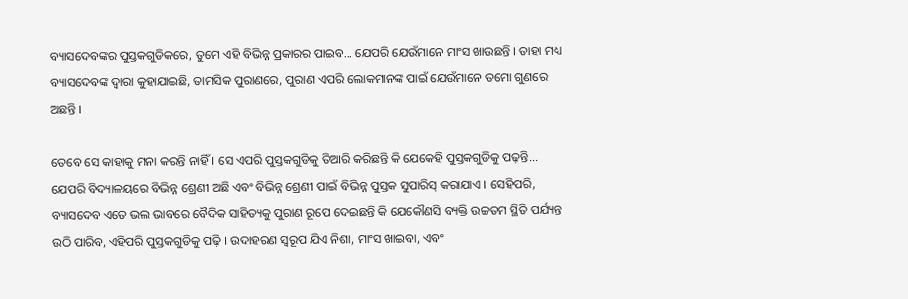ବ୍ୟାସଦେବଙ୍କର ପୁସ୍ତକଗୁଡିକରେ, ତୁମେ ଏହି ବିଭିନ୍ନ ପ୍ରକାରର ପାଇବ... ଯେପରି ଯେଉଁମାନେ ମାଂସ ଖାଉଛନ୍ତି । ତାହା ମଧ୍ୟ ବ୍ୟାସଦେବଙ୍କ ଦ୍ଵାରା କୁହାଯାଇଛି, ତାମସିକ ପୁରାଣରେ, ପୁରାଣ ଏପରି ଲୋକମାନଙ୍କ ପାଇଁ ଯେଉଁମାନେ ତମୋ ଗୁଣରେ ଅଛନ୍ତି ।

ତେବେ ସେ କାହାକୁ ମନା କରନ୍ତି ନାହିଁ । ସେ ଏପରି ପୁସ୍ତକଗୁଡିକୁ ତିଆରି କରିଛନ୍ତି କି ଯେକେହି ପୁସ୍ତକଗୁଡିକୁ ପଢ଼ନ୍ତି... ଯେପରି ବିଦ୍ୟାଳୟରେ ବିଭିନ୍ନ ଶ୍ରେଣୀ ଅଛି ଏବଂ ବିଭିନ୍ନ ଶ୍ରେଣୀ ପାଇଁ ବିଭିନ୍ନ ପୁସ୍ତକ ସୁପାରିସ୍ କରାଯାଏ । ସେହିପରି, ବ୍ୟାସଦେବ ଏତେ ଭଲ ଭାବରେ ବୈଦିକ ସାହିତ୍ୟକୁ ପୁରାଣ ରୂପେ ଦେଇଛନ୍ତି କି ଯେକୌଣସି ବ୍ୟକ୍ତି ଉଚ୍ଚତମ ସ୍ଥିତି ପର୍ଯ୍ୟନ୍ତ ଉଠି ପାରିବ, ଏହିପରି ପୁସ୍ତକଗୁଡିକୁ ପଢ଼ି । ଉଦାହରଣ ସ୍ଵରୂପ ଯିଏ ନିଶା, ମାଂସ ଖାଇବା, ଏବଂ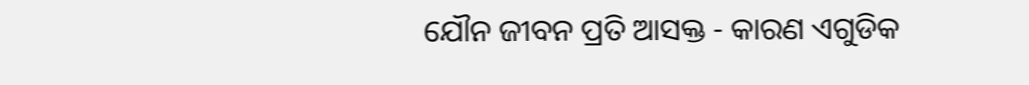ଯୌନ ଜୀବନ ପ୍ରତି ଆସକ୍ତ - କାରଣ ଏଗୁଡିକ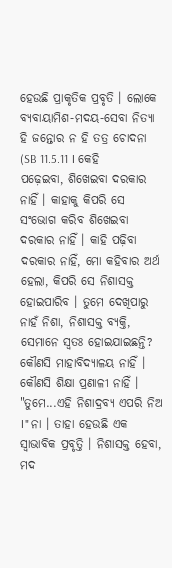ହେଉଛି ପ୍ରାକୃତିକ ପ୍ରବୃତି । ଲୋକେ ବ୍ୟବାୟାମିଶ-ମଦୟ-ସେବା ନିତ୍ୟା ହି ଜନ୍ତୋର ନ ହି ତତ୍ର ଚୋଦନା (SB 11.5.11 । କେହି ପଢ଼େଇବା, ଶିଖେଇବା ଦରକାର ନାହିଁ । କାହାକୁ କିପରି ସେ ସଂଭୋଗ କରିବ ଶିଖେଇବା ଦରକାର ନାହିଁ । କାହି ପଢ଼ିବା ଦରକାର ନାହିଁ, ମୋ କହିବାର ଅର୍ଥ ହେଲା, କିପରି ସେ ନିଶାସକ୍ତ ହୋଇପାରିବ । ତୁମେ ଦେଖିପାରୁ ନାହଁ ନିଶା, ନିଶାସକ୍ତ ବ୍ୟକ୍ତି, ସେମାନେ ସ୍ଵତଃ ହୋଇଯାଇଛନ୍ତି? କୌଣସି ମାହାବିଦ୍ୟାଳୟ ନାହିଁ । କୌଣସି ଶିକ୍ଷା ପ୍ରଣାଳୀ ନାହିଁ । "ତୁମେ...ଏହି ନିଶାଦ୍ରବ୍ୟ ଏପରି ନିଅ ।" ନା । ତାହା ହେଉଛି ଏକ ସ୍ଵାଭାବିକ ପ୍ରବୃତ୍ତି । ନିଶାସକ୍ତ ହେବା, ମଦ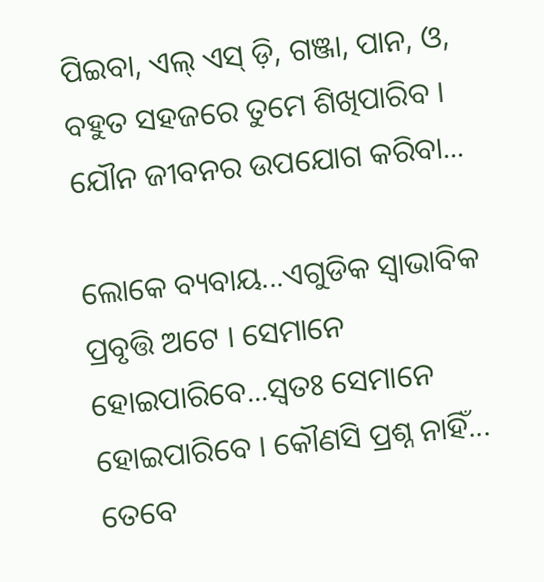ପିଇବା, ଏଲ୍ ଏସ୍ ଡ଼ି, ଗଞ୍ଜା, ପାନ, ଓ, ବହୁତ ସହଜରେ ତୁମେ ଶିଖିପାରିବ । ଯୌନ ଜୀବନର ଉପଯୋଗ କରିବା...

ଲୋକେ ବ୍ୟବାୟ...ଏଗୁଡିକ ସ୍ଵାଭାବିକ ପ୍ରବୃତ୍ତି ଅଟେ । ସେମାନେ ହୋଇପାରିବେ...ସ୍ଵତଃ ସେମାନେ ହୋଇପାରିବେ । କୌଣସି ପ୍ରଶ୍ନ ନାହିଁ... ତେବେ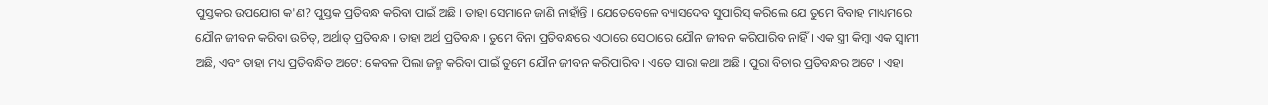ପୁସ୍ତକର ଉପଯୋଗ କ'ଣ? ପୁସ୍ତକ ପ୍ରତିବନ୍ଧ କରିବା ପାଇଁ ଅଛି । ତାହା ସେମାନେ ଜାଣି ନାହାଁନ୍ତି । ଯେତେବେଳେ ବ୍ୟାସଦେବ ସୁପାରିସ୍ କରିଲେ ଯେ ତୁମେ ବିବାହ ମାଧ୍ୟମରେ ଯୌନ ଜୀବନ କରିବା ଉଚିତ୍, ଅର୍ଥାତ୍ ପ୍ରତିବନ୍ଧ । ତାହା ଅର୍ଥ ପ୍ରତିବନ୍ଧ । ତୁମେ ବିନା ପ୍ରତିବନ୍ଧରେ ଏଠାରେ ସେଠାରେ ଯୌନ ଜୀବନ କରିପାରିବ ନାହିଁ । ଏକ ସ୍ତ୍ରୀ କିମ୍ଵା ଏକ ସ୍ଵାମୀ ଅଛି, ଏବଂ ତାହା ମଧ୍ୟ ପ୍ରତିବନ୍ଧିତ ଅଟେ: କେବଳ ପିଲା ଜନ୍ମ କରିବା ପାଇଁ ତୁମେ ଯୌନ ଜୀବନ କରିପାରିବ । ଏତେ ସାରା କଥା ଅଛି । ପୁରା ବିଚାର ପ୍ରତିବନ୍ଧର ଅଟେ । ଏହା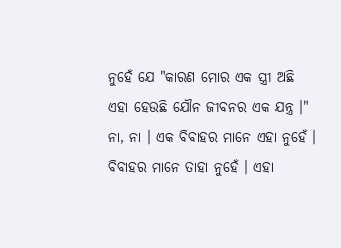ନୁହେଁ ଯେ "କାରଣ ମୋର ଏକ ସ୍ତ୍ରୀ ଅଛି ଏହା ହେଉଛି ଯୌନ ଜୀବନର ଏକ ଯନ୍ତ୍ର ।" ନା, ନା । ଏକ ବିବାହର ମାନେ ଏହା ନୁହେଁ । ବିବାହର ମାନେ ତାହା ନୁହେଁ । ଏହା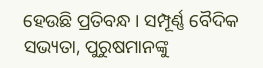ହେଉଛି ପ୍ରତିବନ୍ଧ । ସମ୍ପୂର୍ଣ୍ଣ ବୈଦିକ ସଭ୍ୟତା, ପୁରୁଷମାନଙ୍କୁ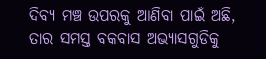ଦିବ୍ୟ ମଞ୍ଚ ଉପରକୁ ଆଣିବା ପାଇଁ ଅଛି, ତାର ସମସ୍ତ ବକବାସ ଅଭ୍ୟାସଗୁଡିକୁ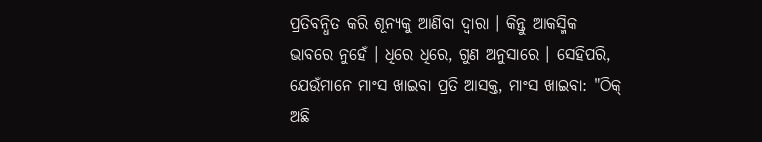ପ୍ରତିବନ୍ଧିତ କରି ଶୂନ୍ୟକୁ ଆଣିବା ଦ୍ଵାରା । କିନ୍ତୁ ଆକସ୍ମିକ ଭାବରେ ନୁହେଁ । ଧିରେ ଧିରେ, ଗୁଣ ଅନୁସାରେ । ସେହିପରି, ଯେଉଁମାନେ ମାଂସ ଖାଇବା ପ୍ରତି ଆସକ୍ତ, ମାଂସ ଖାଇବା: "ଠିକ୍ ଅଛି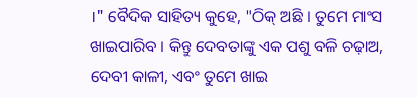।" ବୈଦିକ ସାହିତ୍ୟ କୁହେ, "ଠିକ୍ ଅଛି । ତୁମେ ମାଂସ ଖାଇପାରିବ । କିନ୍ତୁ ଦେବତାଙ୍କୁ ଏକ ପଶୁ ବଳି ଚଢ଼ାଅ, ଦେବୀ କାଳୀ, ଏବଂ ତୁମେ ଖାଇ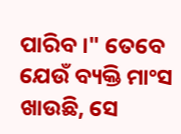ପାରିବ ।" ତେବେ ଯେଉଁ ବ୍ୟକ୍ତି ମାଂସ ଖାଉଛି, ସେ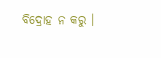ବିଦ୍ରୋହ ନ କରୁ ।